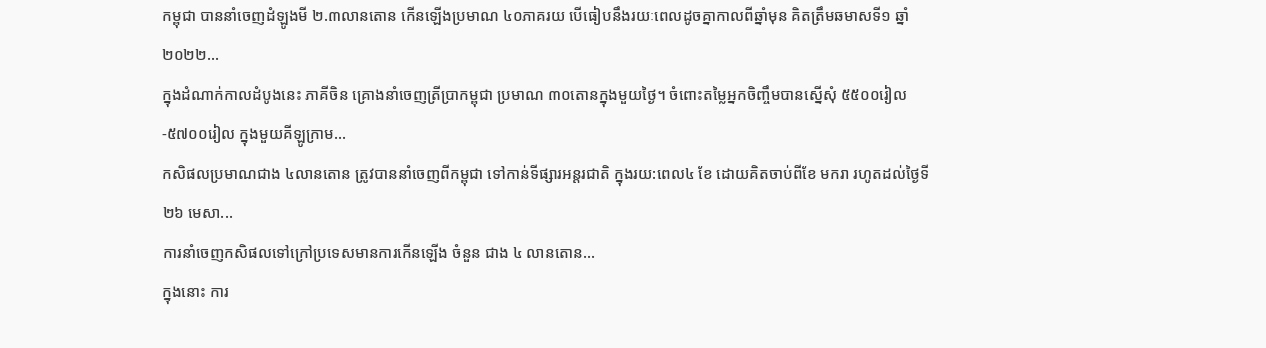កម្ពុជា បាននាំចេញដំឡូងមី ២.៣លានតោន កើនឡើងប្រមាណ ៤០ភាគរយ បើធៀបនឹងរយៈពេលដូចគ្នាកាលពីឆ្នាំមុន គិតត្រឹមឆមាសទី១ ឆ្នាំ២០២២...
ក្នុងដំណាក់កាលដំបូងនេះ ភាគីចិន គ្រោងនាំចេញត្រីប្រាកម្ពុជា ប្រមាណ ៣០តោនក្នុងមួយថ្ងៃ។ ចំពោះតម្លៃអ្នកចិញ្ចឹមបានស្នើសុំ ៥៥០០រៀល-៥៧០០រៀល ក្នុងមួយគីឡូក្រាម...
កសិផលប្រមាណជាង ៤លានតោន ត្រូវបាននាំចេញពីកម្ពុជា ទៅកាន់ទីផ្សារអន្តរជាតិ ក្នុងរយ:ពេល៤ ខែ ដោយគិតចាប់ពីខែ មករា រហូតដល់ថ្ងៃទី ២៦ មេសា...
ការនាំចេញកសិផលទៅក្រៅប្រទេសមានការកើនឡើង ចំនួន ជាង ៤ លានតោន...
ក្នុងនោះ ការ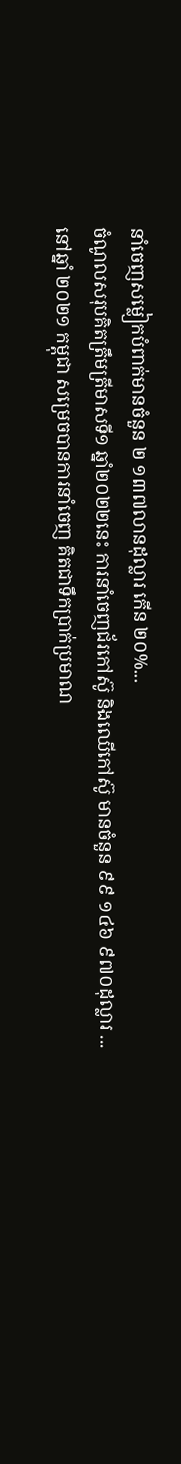នាំចេញសម្លៀកបំពាក់មានចំនួន ២ ១៣៧លានដុល្លារ កើន ២០%...
ចំណូលសរុបគិតត្រឹមត្រីមាសទី១ ឆ្នាំ២០២២នេះ ការនាំចេញជ័រកៅស៊ូ និងឈើកៅស៊ូ មានចំនួន ៩៩ ១៤៦ ៩៧០ដុល្លារ ...
នៅឆ្នាំ ២០២១ កម្ពុជា សម្រេចបានការនាំចេញ គិតជាទឹកប្រាក់ប្រមាណ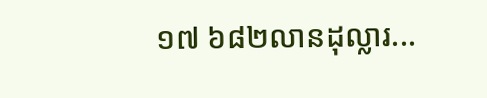១៧ ៦៨២លានដុល្លារ...